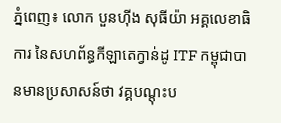ភ្នំពេញ៖ លោក បួនហ៊ីង សុធីយ៉ា អគ្គលេខាធិការ នៃសហព័ន្ធកីឡាតេក្វាន់ដូ ITF កម្ពុជាបានមានប្រសាសន៍ថា វគ្គបណ្តុះប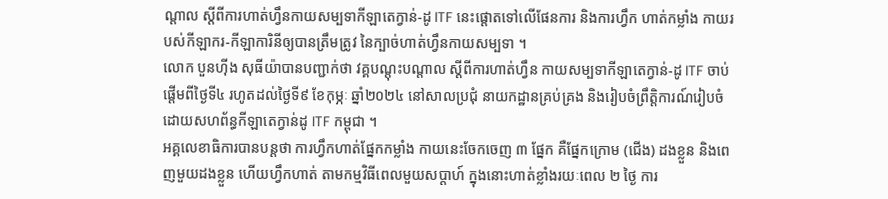ណ្តាល ស្តីពីការហាត់ហ្វឹនកាយសម្បទាកីឡាតេក្វាន់-ដូ ITF នេះផ្តោតទៅលើផែនការ និងការហ្វឹក ហាត់កម្លាំង កាយរបស់កីឡាករ-កីឡាការិនីឲ្យបានត្រឹមត្រូវ នៃក្បាច់ហាត់ហ្វឹនកាយសម្បទា ។
លោក បួនហ៊ីង សុធីយ៉ាបានបញ្ជាក់ថា វគ្គបណ្តុះបណ្តាល ស្តីពីការហាត់ហ្វឹន កាយសម្បទាកីឡាតេក្វាន់-ដូ ITF ចាប់ផ្តើមពីថ្ងៃទី៤ រហូតដល់ថ្ងៃទី៩ ខែកុម្ភៈ ឆ្នាំ២០២៤ នៅសាលប្រជុំ នាយកដ្ឋានគ្រប់គ្រង និងរៀបចំព្រឹត្តិការណ៍រៀបចំ ដោយសហព័ន្ធកីឡាតេក្វាន់ដូ ITF កម្ពុជា ។
អគ្គលេខាធិការបានបន្តថា ការហ្វឹកហាត់ផ្នែកកម្លាំង កាយនេះចែកចេញ ៣ ផ្នែក គឺផ្នែកក្រោម (ជើង) ដងខ្លួន និងពេញមួយដងខ្លួន ហើយហ្វឹកហាត់ តាមកម្មវិធីពេលមួយសប្តាហ៍ ក្នុងនោះហាត់ខ្លាំងរយៈពេល ២ ថ្ងៃ ការ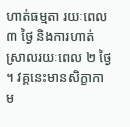ហាត់ធម្មតា រយៈពេល ៣ ថ្ងៃ និងការហាត់ស្រាលរយៈពេល ២ ថ្ងៃ ។ វគ្គនេះមានសិក្ខាកាម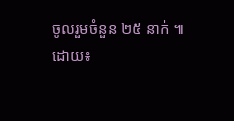ចូលរួមចំនួន ២៥ នាក់ ៕
ដោយ៖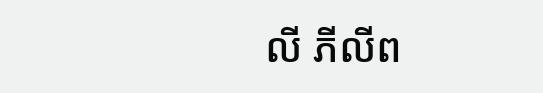លី ភីលីព